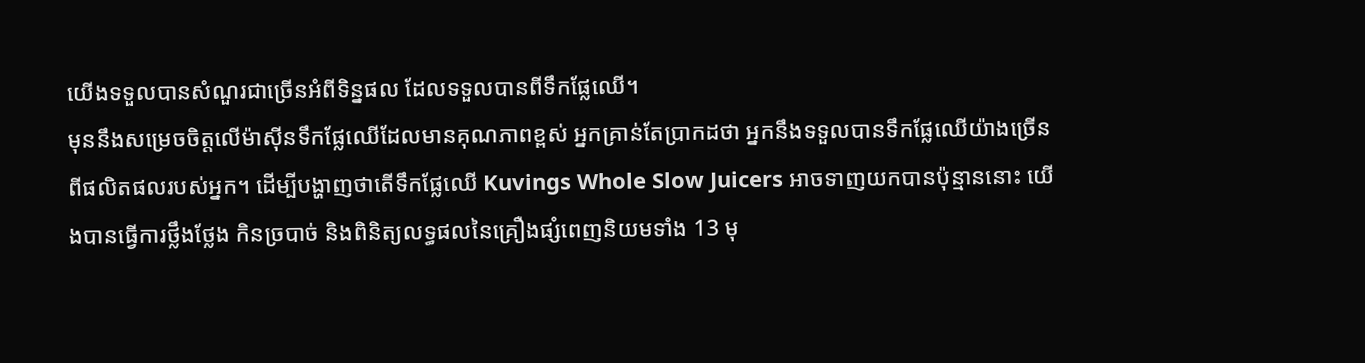យើងទទួលបានសំណួរជាច្រើនអំពីទិន្នផល ដែលទទួលបានពីទឹកផ្លែឈើ។
មុននឹងសម្រេចចិត្តលើម៉ាស៊ីនទឹកផ្លែឈើដែលមានគុណភាពខ្ពស់ អ្នកគ្រាន់តែប្រាកដថា អ្នកនឹងទទួលបានទឹកផ្លែឈើយ៉ាងច្រើនពីផលិតផលរបស់អ្នក។ ដើម្បីបង្ហាញថាតើទឹកផ្លែឈើ Kuvings Whole Slow Juicers អាចទាញយកបានប៉ុន្មាននោះ យើងបានធ្វើការថ្លឹងថ្លែង កិនច្របាច់ និងពិនិត្យលទ្ធផលនៃគ្រឿងផ្សំពេញនិយមទាំង 13 មុ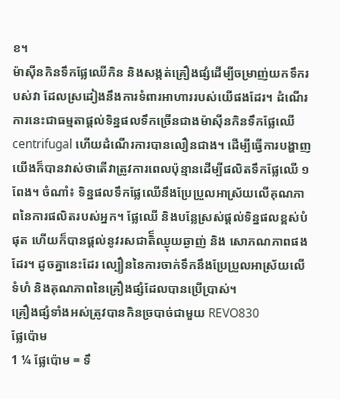ខ។
ម៉ាស៊ីនកិនទឹកផ្លែឈើកិន និងសង្កត់គ្រឿងផ្សំដើម្បីចម្រាញ់យកទឹករបស់វា ដែលស្រដៀងនឹងការទំពារអាហាររបស់យើផងដែរ។ ដំណើរការនេះជាធម្មតាផ្តល់ទិន្នផលទឹកច្រើនជាងម៉ាស៊ីនកិនទឹកផ្លែឈើ centrifugal ហើយដំណើរការបានលឿនជាង។ ដើម្បីធ្វើការបង្ហាញ យើងក៏បានវាស់ថាតើវាត្រូវការពេលប៉ុន្មានដើម្បីផលិតទឹកផ្លែឈើ ១ ពែង។ ចំណាំ៖ ទិន្នផលទឹកផ្លែឈើនឹងប្រែប្រួលអាស្រ័យលើគុណភាពនៃការផលិតរបស់អ្នក។ ផ្លែឈើ និងបន្លែស្រស់ផ្តល់ទិន្នផលខ្ពស់បំផុត ហើយក៏បានផ្តល់នូវរសជាតិ៏ឈ្ងុយឆ្ងាញ់ និង សោភណភាពផងដែរ។ ដូចគ្នានេះដែរ ល្បឿននៃការចាក់ទឹកនឹងប្រែប្រួលអាស្រ័យលើទំហំ និងគុណភាពនៃគ្រឿងផ្សំដែលបានប្រើប្រាស់។
គ្រឿងផ្សំទាំងអស់ត្រូវបានកិនច្របាច់ជាមួយ REVO830
ផ្លែប៉ោម
1 ¼ ផ្លែប៉ោម = ទឹ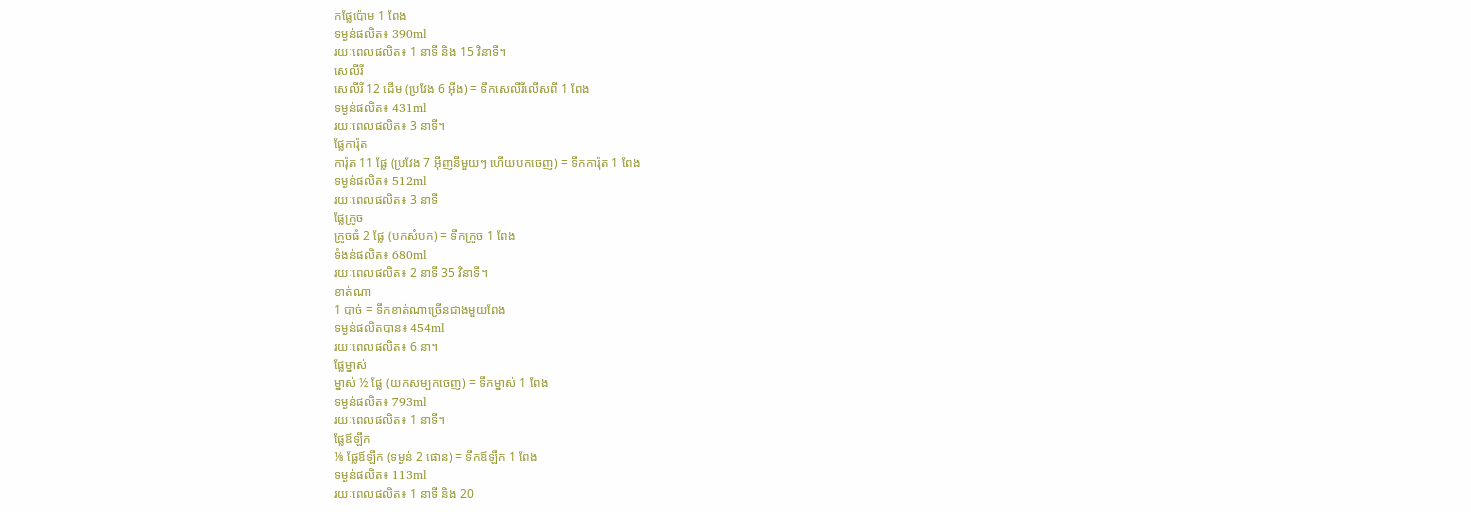កផ្លែប៉ោម 1 ពែង
ទម្ងន់ផលិត៖ 390ml
រយៈពេលផលិត៖ 1 នាទី និង 15 វិនាទី។
សេលីរី
សេលីរី 12 ដើម (ប្រវែង 6 អ៊ីង) = ទឹកសេលីរីលើសពី 1 ពែង
ទម្ងន់ផលិត៖ 431ml
រយៈពេលផលិត៖ 3 នាទី។
ផ្លែការ៉ុត
ការ៉ុត 11 ផ្លែ (ប្រវែង 7 អ៊ីញនីមួយៗ ហើយបកចេញ) = ទឹកការ៉ុត 1 ពែង
ទម្ងន់ផលិត៖ 512ml
រយៈពេលផលិត៖ 3 នាទី
ផ្លែក្រូច
ក្រូចធំ 2 ផ្លែ (បកសំបក) = ទឹកក្រូច 1 ពែង
ទំងន់ផលិត៖ 680ml
រយៈពេលផលិត៖ 2 នាទី 35 វិនាទី។
ខាត់ណា
1 បាច់ = ទឹកខាត់ណាច្រើនជាងមួយពែង
ទម្ងន់ផលិតបាន៖ 454ml
រយៈពេលផលិត៖ 6 នា។
ផ្លែម្នាស់
ម្នាស់ ½ ផ្លែ (យកសម្បកចេញ) = ទឹកម្នាស់ 1 ពែង
ទម្ងន់ផលិត៖ 793ml
រយៈពេលផលិត៖ 1 នាទី។
ផ្លែឪឡឹក
⅛ ផ្លែឪឡឹក (ទម្ងន់ 2 ផោន) = ទឹកឪឡឹក 1 ពែង
ទម្ងន់ផលិត៖ 113ml
រយៈពេលផលិត៖ 1 នាទី និង 20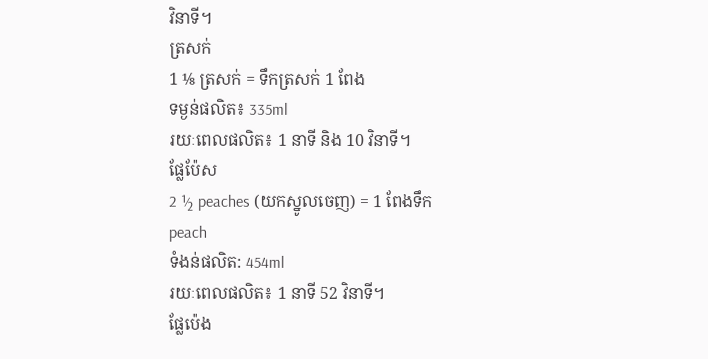វិនាទី។
ត្រសក់
1 ⅛ ត្រសក់ = ទឹកត្រសក់ 1 ពែង
ទម្ងន់ផលិត៖ 335ml
រយៈពេលផលិត៖ 1 នាទី និង 10 វិនាទី។
ផ្លែប៉ែស
2 ½ peaches (យកស្នូលចេញ) = 1 ពែងទឹក peach
ទំងន់ផលិត: 454ml
រយៈពេលផលិត៖ 1 នាទី 52 វិនាទី។
ផ្លែប៉េង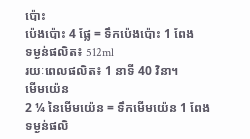ប៉ោះ
ប៉េងប៉ោះ 4 ផ្លែ = ទឹកប៉េងប៉ោះ 1 ពែង
ទម្ងន់ផលិត៖ 512ml
រយៈពេលផលិត៖ 1 នាទី 40 វិនា។
មើមយ៉េន
2 ¼ នៃមើមយ៉េន = ទឹកមើមយ៉េន 1 ពែង
ទម្ងន់ផលិ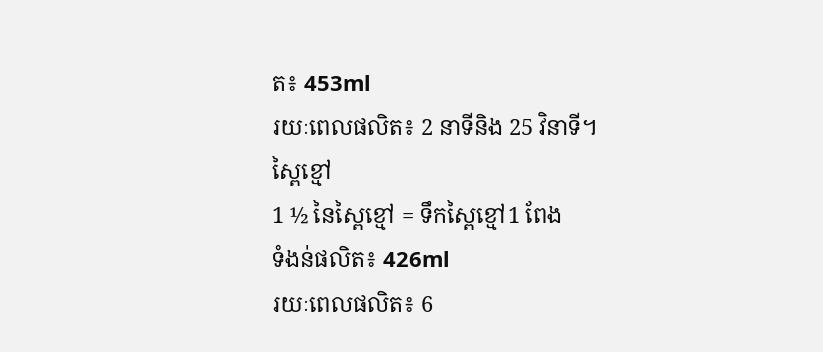ត៖ 453ml
រយៈពេលផលិត៖ 2 នាទីនិង 25 វិនាទី។
ស្ពៃខ្មៅ
1 ½ នៃស្ពៃខ្មៅ = ទឹកស្ពៃខ្មៅ1 ពែង
ទំងន់ផលិត៖ 426ml
រយៈពេលផលិត៖ 6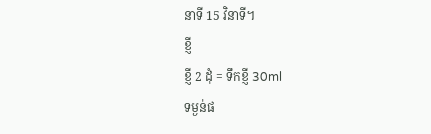នាទី 15 វិនាទី។
ខ្ញី
ខ្ញី 2 ដុំ = ទឹកខ្ញី 30ml
ទម្ងន់ផ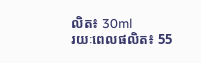លិត៖ 30ml
រយៈពេលផលិត៖ 55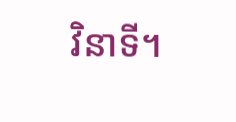វិនាទី។